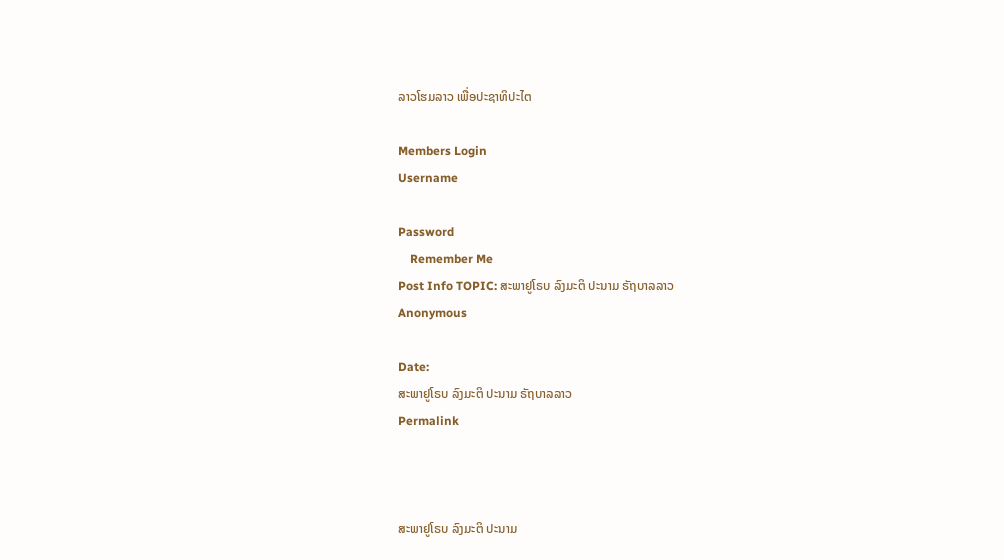ລາວໂຮມລາວ ເພື່ອປະຊາທິປະໄຕ

Members Login
Username

Password
    Remember Me
Post Info TOPIC: ສະພາຢູໂຣບ ລົງມະຕິ ປະນາມ ຣັຖບາລລາວ
Anonymous

Date:
ສະພາຢູໂຣບ ລົງມະຕິ ປະນາມ ຣັຖບາລລາວ
Permalink



ສະພາຢູໂຣບ ລົງມະຕິ ປະນາມ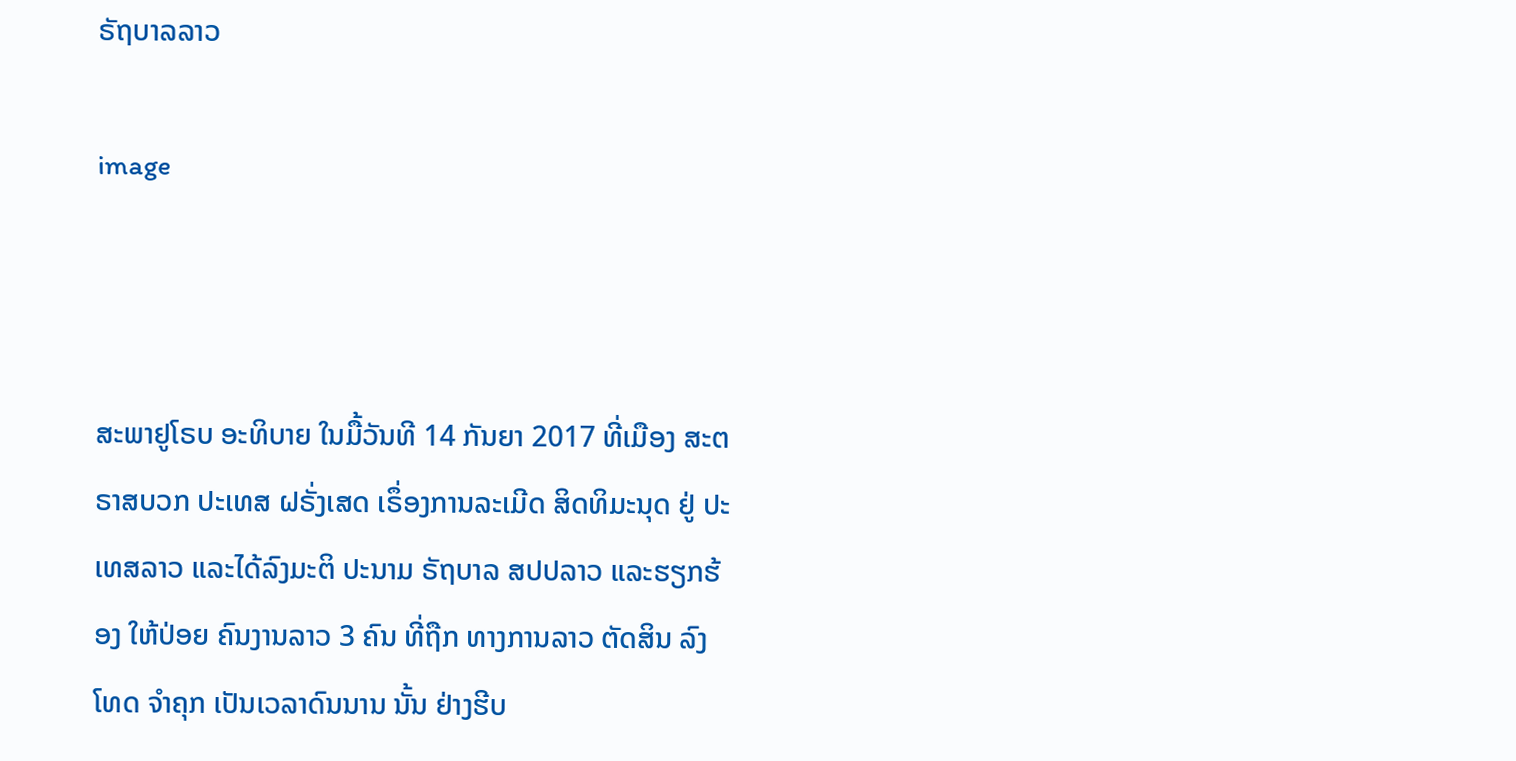ຣັຖບາລລາວ

image



ສະພາຢູໂຣບ ອະທິບາຍ ໃນມື້ວັນທີ 14 ກັນຍາ 2017 ທີ່ເມືອງ ສະຕຣາສບວກ ປະເທສ ຝຣັ່ງເສດ ເຣຶ່ອງການລະເມີດ ສິດທິມະນຸດ ຢູ່ ປະເທສລາວ ແລະໄດ້ລົງມະຕິ ປະນາມ ຣັຖບາລ ສປປລາວ ແລະຮຽກຮ້ອງ ໃຫ້ປ່ອຍ ຄົນງານລາວ 3 ຄົນ ທີ່ຖືກ ທາງການລາວ ຕັດສິນ ລົງໂທດ ຈໍາຄຸກ ເປັນເວລາດົນນານ ນັ້ນ ຢ່າງຮີບ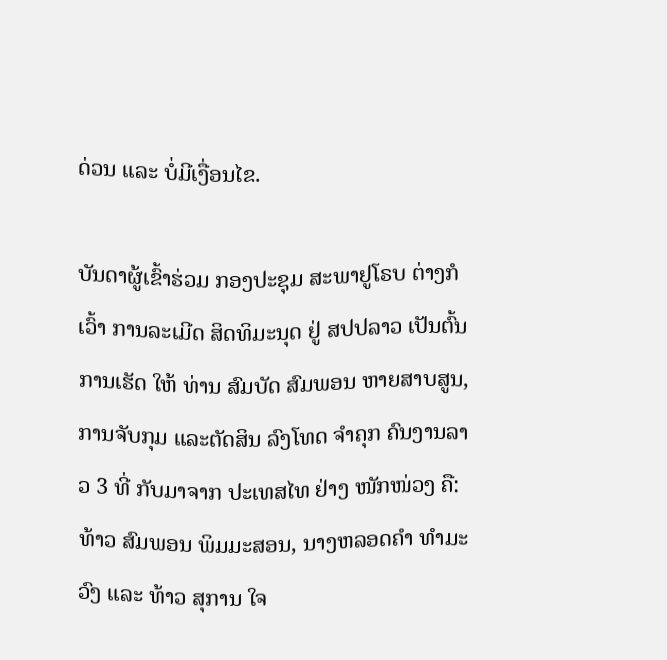ດ່ວນ ແລະ ບໍ່ມີເງື່ອນໄຂ.

ບັນດາຜູ້ເຂົ້າຮ່ວມ ກອງປະຊຸມ ສະພາຢູໂຣບ ຕ່າງກໍເວົ້າ ການລະເມີດ ສິດທິມະນຸດ ຢູ່ ສປປລາວ ເປັນຕົ້ນການເຮັດ ໃຫ້ ທ່ານ ສົມບັດ ສົມພອນ ຫາຍສາບສູນ, ການຈັບກຸມ ແລະຕັດສິນ ລົງໂທດ ຈໍາຄຸກ ຄົນງານລາວ 3 ທີ່ ກັບມາຈາກ ປະເທສໄທ ຢ່າງ ໜັກໜ່ວງ ຄື: ທ້າວ ສົມພອນ ພິມມະສອນ, ນາງຫລອດຄໍາ ທໍາມະວົງ ແລະ ທ້າວ ສຸການ ໃຈ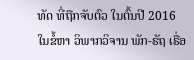ທັດ ທີ່ຖືກຈັບຕົວ ໃນຕົ້ນປີ 2016 ໃນຂໍ້ຫາ ວິພາກວິຈານ ພັກ-ຣັຖ ເຣື່ອ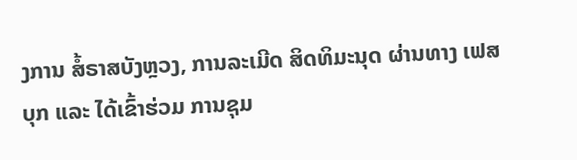ງການ ສໍ້ຣາສບັງຫຼວງ, ການລະເມີດ ສິດທິມະນຸດ ຜ່ານທາງ ເຟສບຸກ ແລະ ໄດ້ເຂົ້າຮ່ວມ ການຊຸມ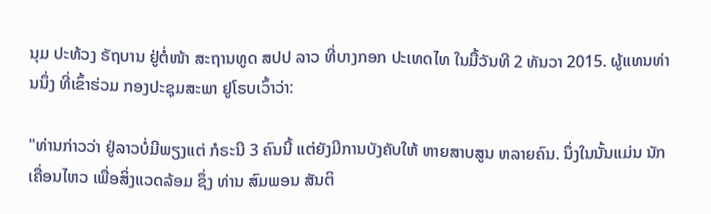ນຸມ ປະທ້ວງ ຣັຖບານ ຢູ່ຕໍ່ໜ້າ ສະຖານທູດ ສປປ ລາວ ທີ່ບາງກອກ ປະເທດໄທ ໃນມື້ວັນທີ 2 ທັນວາ 2015. ຜູ້ແທນທ່ານນຶ່ງ ທີ່ເຂົ້າຮ່ວມ ກອງປະຊຸມສະພາ ຢູໂຣບເວົ້າວ່າ:

"ທ່ານກ່າວວ່າ ຢູ່ລາວບໍ່ມີພຽງແຕ່ ກໍຣະນີ 3 ຄົນນີ້ ແຕ່ຍັງມີການບັງຄັບໃຫ້ ຫາຍສາບສູນ ຫລາຍຄົນ. ນຶ່ງໃນນັ້ນແມ່ນ ນັກເຄື່ອນໄຫວ ເພື່ອສິ່ງແວດລ້ອມ ຊຶ່ງ ທ່ານ ສົມພອນ ສັນຕິ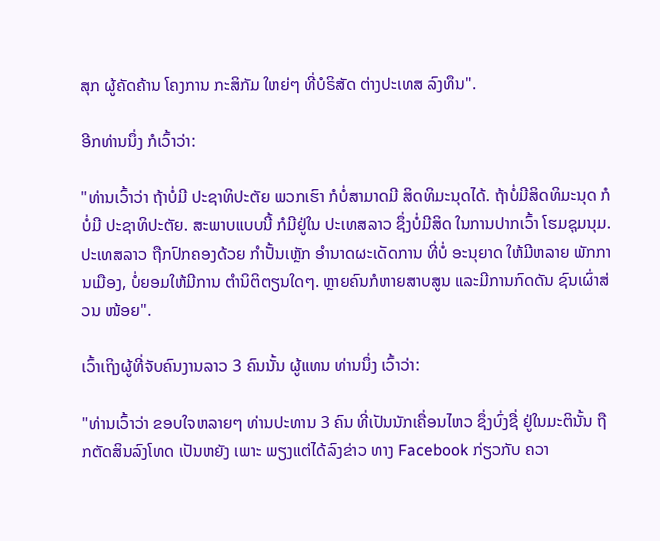ສຸກ ຜູ້ຄັດຄ້ານ ໂຄງການ ກະສິກັມ ໃຫຍ່ໆ ທີ່ບໍຣິສັດ ຕ່າງປະເທສ ລົງທຶນ".

ອີກທ່ານນຶ່ງ ກໍເວົ້າວ່າ:

"ທ່ານເວົ້າວ່າ ຖ້າບໍ່ມີ ປະຊາທິປະຕັຍ ພວກເຮົາ ກໍບໍ່ສາມາດມີ ສິດທິມະນຸດໄດ້. ຖ້າບໍ່ມີສິດທິມະນຸດ ກໍບໍ່ມີ ປະຊາທິປະຕັຍ. ສະພາບແບບນີ້ ກໍມີຢູ່ໃນ ປະເທສລາວ ຊຶ່ງບໍ່ມີສິດ ໃນການປາກເວົ້າ ໂຮມຊຸມນຸມ. ປະເທສລາວ ຖືກປົກຄອງດ້ວຍ ກໍາປັ້ນເຫຼັກ ອໍານາດຜະເດັດການ ທີ່ບໍ່ ອະນຸຍາດ ໃຫ້ມີຫລາຍ ພັກການເມືອງ, ບໍ່ຍອມໃຫ້ມີການ ຕໍານິຕິຕຽນໃດໆ. ຫຼາຍຄົນກໍຫາຍສາບສູນ ແລະມີການກົດດັນ ຊົນເຜົ່າສ່ວນ ໜ້ອຍ".

ເວົ້າເຖິງຜູ້ທີ່ຈັບຄົນງານລາວ 3 ຄົນນັ້ນ ຜູ້ແທນ ທ່ານນຶ່ງ ເວົ້າວ່າ:

"ທ່ານເວົ້າວ່າ ຂອບໃຈຫລາຍໆ ທ່ານປະທານ 3 ຄົນ ທີ່ເປັນນັກເຄື່ອນໄຫວ ຊຶ່ງບົ່ງຊື່ ຢູ່ໃນມະຕິນັ້ນ ຖືກຕັດສິນລົງໂທດ ເປັນຫຍັງ ເພາະ ພຽງແຕ່ໄດ້ລົງຂ່າວ ທາງ Facebook ກ່ຽວກັບ ຄວາ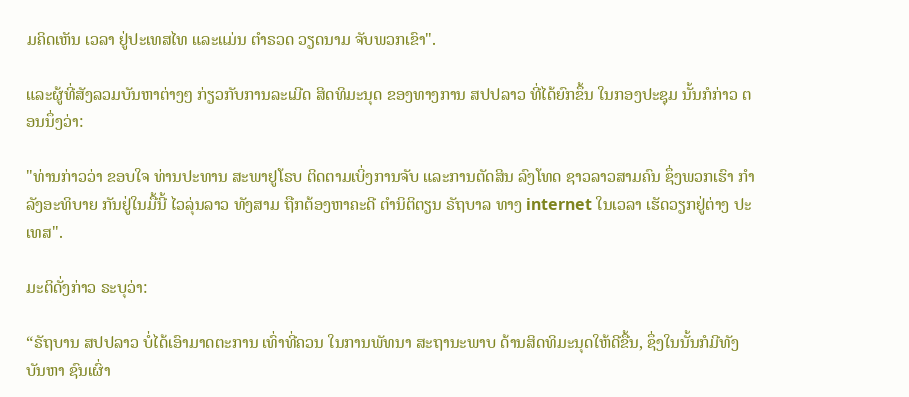ມຄິດເຫັນ ເວລາ ຢູ່ປະເທສໄທ ແລະແມ່ນ ຕໍາຣວດ ວຽດນາມ ຈັບພວກເຂົາ".

ແລະຜູ້ທີ່ສັງລວມບັນຫາຕ່າງໆ ກ່ຽວກັບການລະເມີດ ສິດທິມະນຸດ ຂອງທາງການ ສປປລາວ ທີ່ໄດ້ຍົກຂຶ້ນ ໃນກອງປະຊຸມ ນັ້ນກໍກ່າວ ຕອນນຶ່ງວ່າ:

"ທ່ານກ່າວວ່າ ຂອບໃຈ ທ່ານປະທານ ສະພາຢູໂຣບ ຕິດຕາມເບິ່ງການຈັບ ແລະການຕັດສິນ ລົງໂທດ ຊາວລາວສາມຄົນ ຊຶ່ງພວກເຮົາ ກໍາລັງອະທິບາຍ ກັນຢູ່ໃນມື້ນີ້ ໄວລຸ່ນລາວ ທັງສາມ ຖືກຕ້ອງຫາຄະດີ ຕໍານິຕິຕຽນ ຣັຖບາລ ທາງ internet ໃນເວລາ ເຮັດວຽກຢູ່ຕ່າງ ປະເທສ".

ມະຕິດັ່ງກ່າວ ຣະບຸວ່າ:

“ຣັຖບານ ສປປລາວ ບໍ່ໄດ້ເອົາມາດຕະການ ເທົ່າທີ່ຄວນ ໃນການພັທນາ ສະຖານະພາບ ດ້ານສິດທິມະນຸດໃຫ້ດີຂື້ນ, ຊຶ່ງໃນນັ້ນກໍມີທັງ ບັນຫາ ຊົນເຜົ່າ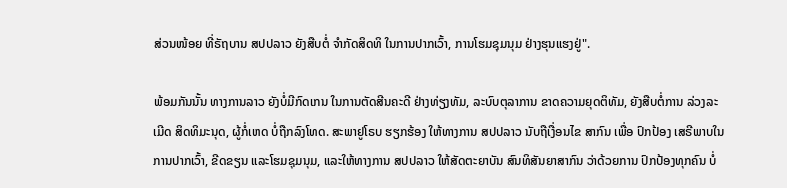ສ່ວນໜ້ອຍ ທີ່ຣັຖບານ ສປປລາວ ຍັງສືບຕໍ່ ຈຳກັດສິດທິ ໃນການປາກເວົ້າ, ການໂຮມຊຸມນຸມ ຢ່າງຮຸນແຮງຢູ່".

ພ້ອມກັນນັ້ນ ທາງການລາວ ຍັງບໍ່ມີກົດເກນ ໃນການຕັດສີນຄະດີ ຢ່າງທ່ຽງທັມ, ລະບົບຕຸລາການ ຂາດຄວາມຍຸດຕິທັມ, ຍັງສືບຕໍ່ການ ລ່ວງລະເມີດ ສິດທິມະນຸດ, ຜູ້ກໍ່ເຫດ ບໍ່ຖືກລົງໂທດ. ສະພາຢູໂຣບ ຮຽກຮ້ອງ ໃຫ້ທາງການ ສປປລາວ ນັບຖືເງື່ອນໄຂ ສາກົນ ເພື່ອ ປົກປ້ອງ ເສຣີພາບໃນການປາກເວົ້າ, ຂີດຂຽນ ແລະໂຮມຊຸມນຸມ, ແລະໃຫ້ທາງການ ສປປລາວ ໃຫ້ສັດຕະຍາບັນ ສົນທິສັນຍາສາກົນ ວ່າດ້ວຍການ ປົກປ້ອງທຸກຄົນ ບໍ່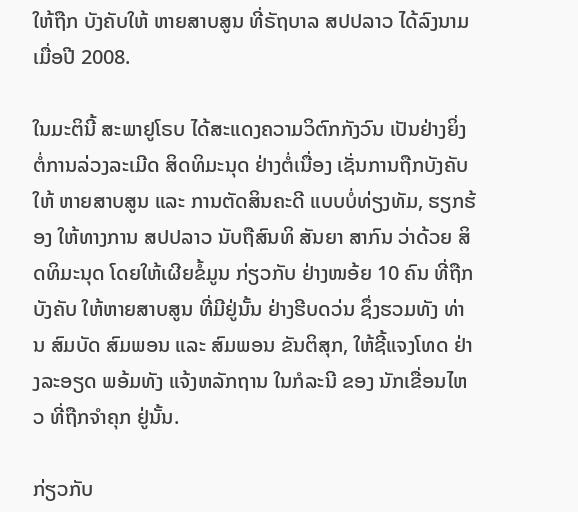ໃຫ້ຖືກ ບັງຄັບໃຫ້ ຫາຍສາບສູນ ທີ່ຣັຖບາລ ສປປລາວ ໄດ້ລົງນາມ ເມື່ອປີ 2008.

ໃນມະຕິນີ້ ສະພາຢູໂຣບ ໄດ້ສະແດງຄວາມວິຕົກກັງວົນ ເປັນຢ່າງຍິ່ງຕໍ່ການລ່ວງລະເມີດ ສິດທິມະນຸດ ຢ່າງຕໍ່ເນື່ອງ ເຊັ່ນການຖືກບັງຄັບ ໃຫ້ ຫາຍສາບສູນ ແລະ ການຕັດສິນຄະດີ ແບບບໍ່ທ່ຽງທັມ, ຮຽກຮ້ອງ ໃຫ້ທາງການ ສປປລາວ ນັບຖືສົນທິ ສັນຍາ ສາກົນ ວ່າດ້ວຍ ສິດທິມະນຸດ ໂດຍໃຫ້ເຜີຍຂໍ້ມູນ ກ່ຽວກັບ ຢ່າງໜອ້ຍ 10 ຄົນ ທີ່ຖືກບັງຄັບ ໃຫ້ຫາຍສາບສູນ ທີ່ມີຢູ່ນັ້ນ ຢ່າງຮີບດວ່ນ ຊຶ່ງຮວມທັງ ທ່ານ ສົມບັດ ສົມພອນ ແລະ ສົມພອນ ຂັນຕິສຸກ, ໃຫ້ຊີ້ແຈງໂທດ ຢ່າງລະອຽດ ພອ້ມທັງ ແຈ້ງຫລັກຖານ ໃນກໍລະນີ ຂອງ ນັກເຂື່ອນໄຫວ ທີ່ຖືກຈໍາຄຸກ ຢູ່ນັ້ນ.

ກ່ຽວກັບ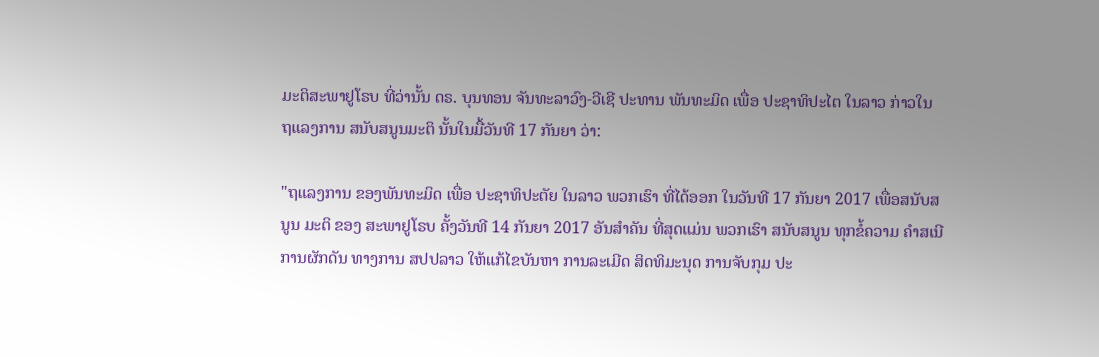ມະຕິສະພາຢູໂຣບ ທີ່ວ່ານັ້ນ ດຣ. ບຸນທອນ ຈັນທະລາວົງ-ວີເຊີ ປະທານ ພັນທະມິດ ເພື່ອ ປະຊາທິປະໄຕ ໃນລາວ ກ່າວໃນ ຖແລງການ ສນັບສນູນມະຕິ ນັ້ນໃນມື້ວັນທີ 17 ກັນຍາ ວ່າ:

"ຖແລງການ ຂອງພັນທະມິດ ເພື່ອ ປະຊາທິປະຕັຍ ໃນລາວ ພວກເຮົາ ທີ່ໄດ້ອອກ ໃນວັນທີ 17 ກັນຍາ 2017 ເພື່ອສນັບສນູນ ມະຕິ ຂອງ ສະພາຢູໂຣບ ຄັ້ງວັນທີ 14 ກັນຍາ 2017 ອັນສໍາຄັນ ທີ່ສຸດແມ່ນ ພວກເຮົາ ສນັບສນູນ ທຸກຂໍ້ຄວາມ ຄໍາສເນີ ການຜັກດັນ ທາງການ ສປປລາວ ໃຫ້ແກ້ໄຂບັນຫາ ການລະເມີດ ສິດທິມະນຸດ ການຈັບກຸມ ປະ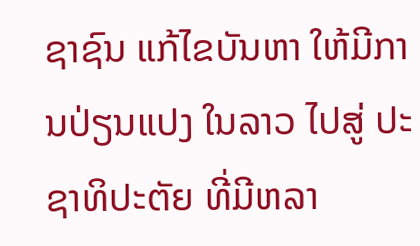ຊາຊົນ ແກ້ໄຂບັນຫາ ໃຫ້ມີການປ່ຽນແປງ ໃນລາວ ໄປສູ່ ປະຊາທິປະຕັຍ ທີ່ມີຫລາ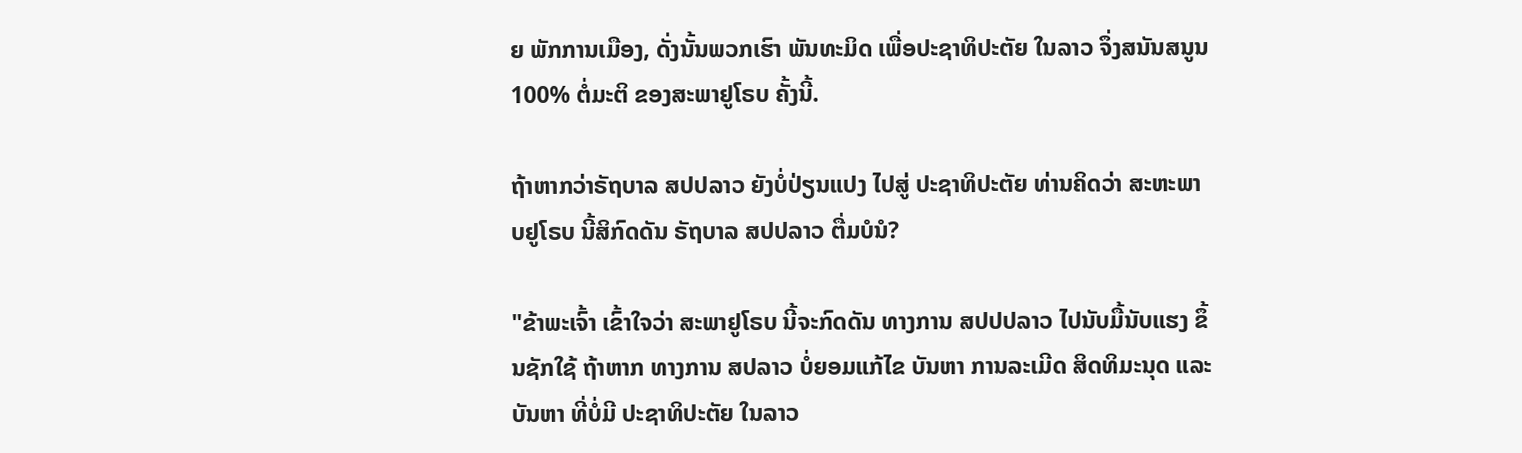ຍ ພັກການເມືອງ, ດັ່ງນັ້ນພວກເຮົາ ພັນທະມິດ ເພື່ອປະຊາທິປະຕັຍ ໃນລາວ ຈຶ່ງສນັນສນູນ 100% ຕໍ່ມະຕິ ຂອງສະພາຢູໂຣບ ຄັ້ງນີ້.

ຖ້າຫາກວ່າຣັຖບາລ ສປປລາວ ຍັງບໍ່ປ່ຽນແປງ ໄປສູ່ ປະຊາທິປະຕັຍ ທ່ານຄິດວ່າ ສະຫະພາບຢູໂຣບ ນີ້ສິກົດດັນ ຣັຖບາລ ສປປລາວ ຕື່ມບໍນໍ?

"ຂ້າພະເຈົ້າ ເຂົ້າໃຈວ່າ ສະພາຢູໂຣບ ນີ້ຈະກົດດັນ ທາງການ ສປປປລາວ ໄປນັບມື້ນັບແຮງ ຂຶ້ນຊັກໃຊ້ ຖ້າຫາກ ທາງການ ສປລາວ ບໍ່ຍອມແກ້ໄຂ ບັນຫາ ການລະເມີດ ສິດທິມະນຸດ ແລະບັນຫາ ທີ່ບໍ່ມີ ປະຊາທິປະຕັຍ ໃນລາວ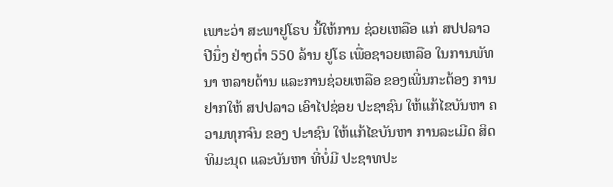ເພາະວ່າ ສະພາຢູໂຣບ ນີ້ໃຫ້ການ ຊ່ວຍເຫລືອ ແກ່ ສປປລາວ ປີນຶ່ງ ຢ່າງຕໍ່າ 550 ລ້ານ ຢູໂຣ ເພື່ອຊາວຍເຫລືອ ໃນການພັທນາ ຫລາຍດ້ານ ແລະການຊ່ວຍເຫລືອ ຂອງເພີ່ນກະຕ້ອງ ການຢາກໃຫ້ ສປປລາວ ເອົາໄປຊ່ອຍ ປະຊາຊົນ ໃຫ້ແກ້ໄຂບັນຫາ ຄວາມທຸກຈົນ ຂອງ ປະາຊົນ ໃຫ້ແກ້ໄຂບັນຫາ ການລະເມີດ ສິດທິມະນຸດ ແລະບັນຫາ ທີ່ບໍ່ມີ ປະຊາທປະ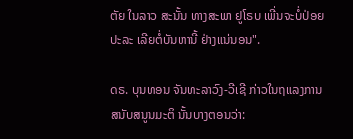ຕັຍ ໃນລາວ ສະນັ້ນ ທາງສະພາ ຢູໂຣບ ເພີ່ນຈະບໍ່ປ່ອຍປະລະ ເລີຍຕໍ່ບັນຫານີ້ ຢ່າງແນ່ນອນ".

ດຣ. ບຸນທອນ ຈັນທະລາວົງ-ວີເຊີ ກ່າວໃນຖແລງການ ສນັບສນູນມະຕິ ນັ້ນບາງຕອນວ່າ: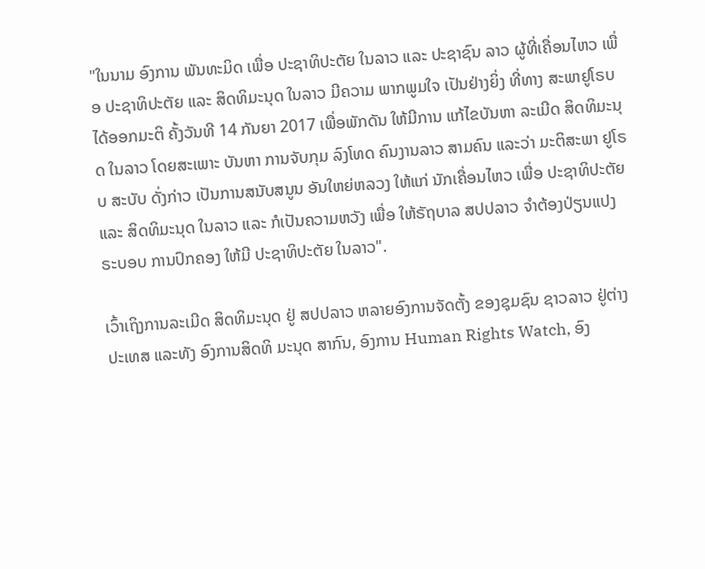"ໃນນາມ ອົງການ ພັນທະມິດ ເພື່ອ ປະຊາທິປະຕັຍ ໃນລາວ ແລະ ປະຊາຊົນ ລາວ ຜູ້ທີ່ເຄື່ອນໄຫວ ເພື່ອ ປະຊາທິປະຕັຍ ແລະ ສິດທິມະນຸດ ໃນລາວ ມີຄວາມ ພາກພູມໃຈ ເປັນຢ່າງຍິ່ງ ທີ່ທາງ ສະພາຢູໂຣບ ໄດ້ອອກມະຕິ ຄັ້ງວັນທີ 14 ກັນຍາ 2017 ເພື່ອພັກດັນ ໃຫ້ມີການ ແກ້ໄຂບັນຫາ ລະເມີດ ສິດທິມະນຸດ ໃນລາວ ໂດຍສະເພາະ ບັນຫາ ການຈັບກຸມ ລົງໂທດ ຄົນງານລາວ ສາມຄົນ ແລະວ່າ ມະຕິສະພາ ຢູໂຣບ ສະບັບ ດັ່ງກ່າວ ເປັນການສນັບສນູນ ອັນໃຫຍ່ຫລວງ ໃຫ້ແກ່ ນັກເຄື່ອນໄຫວ ເພື່ອ ປະຊາທິປະຕັຍ ແລະ ສິດທິມະນຸດ ໃນລາວ ແລະ ກໍເປັນຄວາມຫວັງ ເພື່ອ ໃຫ້ຣັຖບາລ ສປປລາວ ຈໍາຕ້ອງປ່ຽນແປງ ຣະບອບ ການປົກຄອງ ໃຫ້ມີ ປະຊາທິປະຕັຍ ໃນລາວ".

ເວົ້າເຖິງການລະເມີດ ສິດທິມະນຸດ ຢູ່ ສປປລາວ ຫລາຍອົງການຈັດຕັ້ງ ຂອງຊຸມຊົນ ຊາວລາວ ຢູ່ຕ່າງປະເທສ ແລະທັງ ອົງການສິດທິ ມະນຸດ ສາກົນ, ອົງການ Human Rights Watch, ອົງ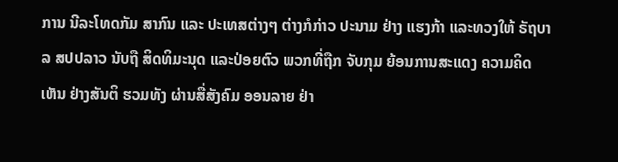ການ ນີລະໂທດກັມ ສາກົນ ແລະ ປະເທສຕ່າງໆ ຕ່າງກໍກ່າວ ປະນາມ ຢ່າງ ແຮງກ້າ ແລະທວງໃຫ້ ຣັຖບາລ ສປປລາວ ນັບຖື ສິດທິມະນຸດ ແລະປ່ອຍຕົວ ພວກທີ່ຖືກ ຈັບກຸມ ຍ້ອນການສະແດງ ຄວາມຄິດເຫັນ ຢ່າງສັນຕິ ຮວມທັງ ຜ່ານສື່ສັງຄົມ ອອນລາຍ ຢ່າ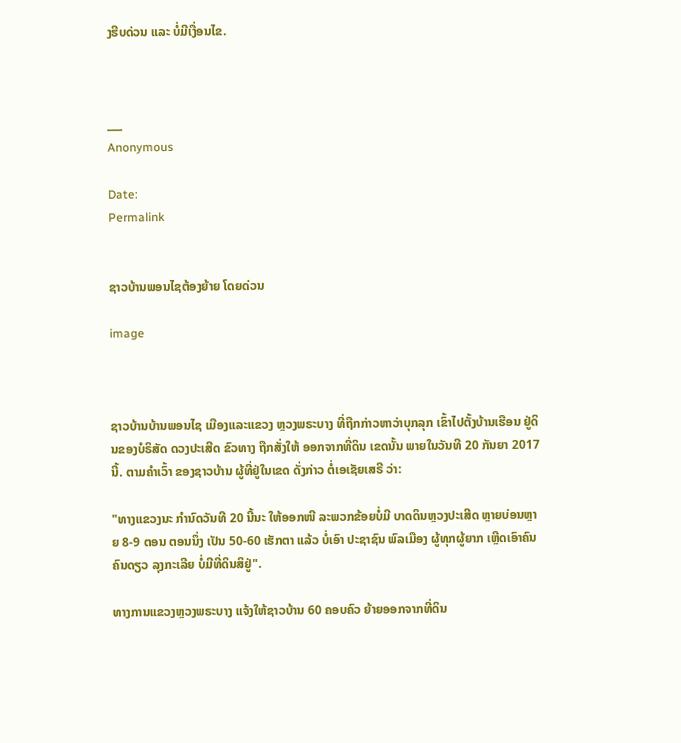ງຮີບດ່ວນ ແລະ ບໍ່ມີເງື່ອນໄຂ.



___
Anonymous

Date:
Permalink


ຊາວບ້ານພອນໄຊຕ້ອງຍ້າຍ ໂດຍດ່ວນ

image



ຊາວບ້ານບ້ານພອນໄຊ ເມືອງແລະແຂວງ ຫຼວງພຣະບາງ ທີ່ຖືກກ່າວຫາວ່າບຸກລຸກ ເຂົ້າໄປຕັ້ງບ້ານເຮືອນ ຢູ່ດິນຂອງບໍຣິສັດ ດວງປະເສີດ ຂົວທາງ ຖືກສັ່ງໃຫ້ ອອກຈາກທີ່ດິນ ເຂດນັ້ນ ພາຍໃນວັນທີ 20 ກັນຍາ 2017 ນີ້. ຕາມຄໍາເວົ້າ ຂອງຊາວບ້ານ ຜູ້ທີ່ຢູ່ໃນເຂດ ດັ່ງກ່າວ ຕໍ່ເອເຊັຍເສຣີ ວ່າ:

"ທາງແຂວງນະ ກໍານົດວັນທີ 20 ນີ້ນະ ໃຫ້ອອກໜີ ລະພວກຂ້ອຍບໍ່ມີ ບາດດິນຫຼວງປະເສີດ ຫຼາຍບ່ອນຫຼາຍ 8-9 ຕອນ ຕອນນຶ່ງ ເປັນ 50-60 ເຮັກຕາ ແລ້ວ ບໍ່ເອົາ ປະຊາຊົນ ພົລເມືອງ ຜູ້ທຸກຜູ້ຍາກ ເຫຼີດເອົາຄົນຄົນດຽວ ລຸງກະເລີຍ ບໍ່ມີທີ່ດິນສິຢູ່".

ທາງການແຂວງຫຼວງພຣະບາງ ແຈ້ງໃຫ້ຊາວບ້ານ 60 ຄອບຄົວ ຍ້າຍອອກຈາກທີ່ດິນ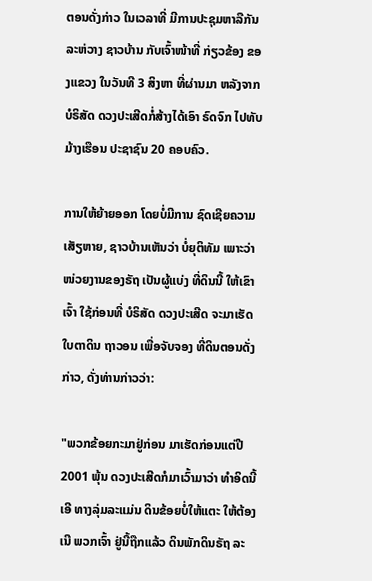ຕອນດັ່ງກ່າວ ໃນເວລາທີ່ ມີການປະຊຸມຫາລືກັນ ລະຫ່ວາງ ຊາວບ້ານ ກັບເຈົ້າໜ້າທີ່ ກ່ຽວຂ້ອງ ຂອງແຂວງ ໃນວັນທີ 3 ສິງຫາ ທີ່ຜ່ານມາ ຫລັງຈາກບໍຣິສັດ ດວງປະເສີດກໍ່ສ້າງໄດ້ເອົາ ຣົດຈົກ ໄປທັບມ້າງເຮືອນ ປະຊາຊົນ 20 ຄອບຄົວ.

ການໃຫ້ຍ້າຍອອກ ໂດຍບໍ່ມີການ ຊົດເຊີຍຄວາມເສັຽຫາຍ, ຊາວບ້ານເຫັນວ່າ ບໍ່ຍຸຕິທັມ ເພາະວ່າ ໜ່ວຍງານຂອງຣັຖ ເປັນຜູ້ແບ່ງ ທີ່ດິນນີ້ ໃຫ້ເຂົາເຈົ້າ ໃຊ້ກ່ອນທີ່ ບໍຣິສັດ ດວງປະເສີດ ຈະມາເຮັດ ໃບຕາດິນ ຖາວອນ ເພື່ອຈັບຈອງ ທີ່ດິນຕອນດັ່ງກ່າວ, ດັ່ງທ່ານກ່າວວ່າ:

"ພວກຂ້ອຍກະມາຢູ່ກ່ອນ ມາເຮັດກ່ອນແຕ່ປີ 2001 ພຸ້ນ ດວງປະເສີດກໍມາເວົ້າມາວ່າ ທໍາອິດນີ້ ເອີ ທາງລຸ່ມລະແມ່ນ ດິນຂ້ອຍບໍ່ໃຫ້ແຕະ ໃຫ້ຕ້ອງເນີ ພວກເຈົ້າ ຢູ່ນີ້ຖືກແລ້ວ ດິນພັກດິນຣັຖ ລະ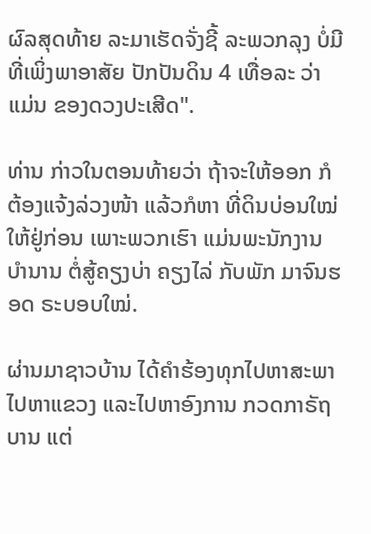ຜົລສຸດທ້າຍ ລະມາເຮັດຈັ່ງຊີ້ ລະພວກລຸງ ບໍ່ມີທີ່ເພິ່ງພາອາສັຍ ປັກປັນດິນ 4 ເທື່ອລະ ວ່າແມ່ນ ຂອງດວງປະເສີດ".

ທ່ານ ກ່າວໃນຕອນທ້າຍວ່າ ຖ້າຈະໃຫ້ອອກ ກໍຕ້ອງແຈ້ງລ່ວງໜ້າ ແລ້ວກໍຫາ ທີ່ດິນບ່ອນໃໝ່ ໃຫ້ຢູ່ກ່ອນ ເພາະພວກເຮົາ ແມ່ນພະນັກງານ ບໍານານ ຕໍ່ສູ້ຄຽງບ່າ ຄຽງໄລ່ ກັບພັກ ມາຈົນຮອດ ຣະບອບໃໝ່.

ຜ່ານມາຊາວບ້ານ ໄດ້ຄໍາຮ້ອງທຸກໄປຫາສະພາ ໄປຫາແຂວງ ແລະໄປຫາອົງການ ກວດກາຣັຖບານ ແຕ່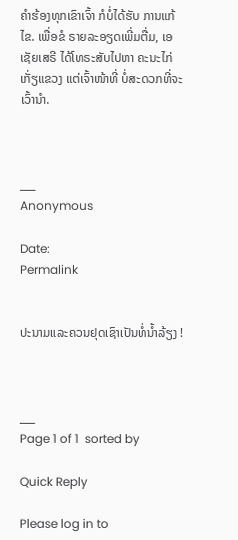ຄຳຮ້ອງທຸກເຂົາເຈົ້າ ກໍບໍ່ໄດ້ຮັບ ການແກ້ໄຂ. ເພື່ອຂໍ ຣາຍລະອຽດເພີ່ມຕື່ມ, ເອເຊັຍເສຣີ ໄດ້ໂທຣະສັບໄປຫາ ຄະນະໄກ່ເກັ່ຽແຂວງ ແຕ່ເຈົ້າໜ້າທີ່ ບໍ່ສະດວກທີ່ຈະເວົ້ານໍາ.



___
Anonymous

Date:
Permalink


ປະນາມແລະຄວນຢຸດເຊົາເປັນທໍ່ນ້ຳລ້ຽງ !



___
Page 1 of 1  sorted by

Quick Reply

Please log in to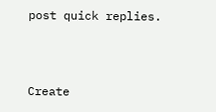post quick replies.



Create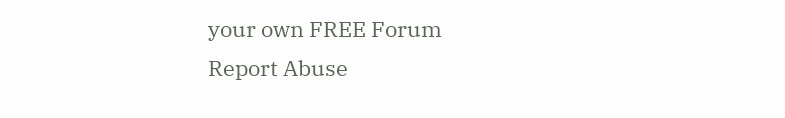your own FREE Forum
Report Abuse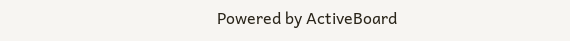Powered by ActiveBoard